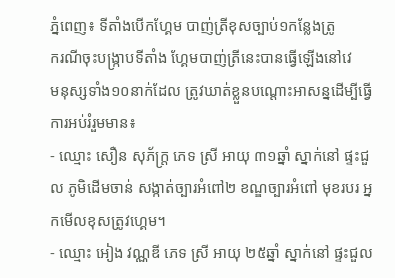ភ្នំពេញ៖ ទីតាំងបើកហ្គែម បាញ់ត្រីខុសច្បាប់១កន្លែងត្រូ
ករណីចុះបង្ក្រាបទីតាំង ហ្គែមបាញ់ត្រីនេះបានធ្វើឡើងនៅវេ
មនុស្សទាំង១០នាក់ដែល ត្រូវឃាត់ខ្លួនបណ្តោះអាសន្នដើម្បីធ្វើការអប់រំរួមមាន៖
- ឈ្មោះ សឿន សុភ័ក្ត្រ ភេទ ស្រី អាយុ ៣១ឆ្នាំ ស្នាក់នៅ ផ្ទះជួល ភូមិដើមចាន់ សង្កាត់ច្បារអំពៅ២ ខណ្ឌច្បារអំពៅ មុខរបរ អ្នកមើលខុសត្រូវហ្គេម។
- ឈ្មោះ អៀង វណ្ណឌី ភេទ ស្រី អាយុ ២៥ឆ្នាំ ស្នាក់នៅ ផ្ទះជួល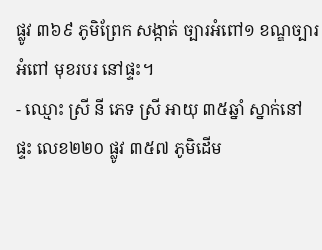ផ្លូវ ៣៦៩ ភូមិព្រែក សង្កាត់ ច្បារអំពៅ១ ខណ្ឌច្បារអំពៅ មុខរបរ នៅផ្ទះ។
- ឈ្មោះ ស្រី នី ភេទ ស្រី អាយុ ៣៥ឆ្នាំ ស្នាក់នៅផ្ទះ លេខ២២០ ផ្លូវ ៣៥៧ ភូមិដើម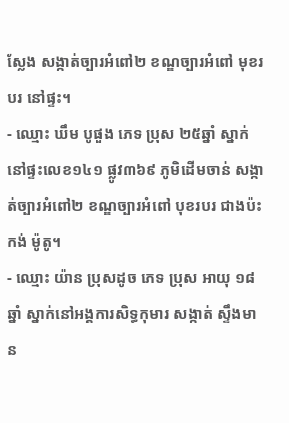ស្លែង សង្កាត់ច្បារអំពៅ២ ខណ្ឌច្បារអំពៅ មុខរបរ នៅផ្ទះ។
- ឈ្មោះ ឃឹម បូផួង ភេទ ប្រុស ២៥ឆ្នាំ ស្នាក់នៅផ្ទះលេខ១៤១ ផ្លូវ៣៦៩ ភូមិដើមចាន់ សង្កាត់ច្បារអំពៅ២ ខណ្ឌច្បារអំពៅ បុខរបរ ជាងប៉ះកង់ ម៉ូតូ។
- ឈ្មោះ យ៉ាន ប្រុសដូច ភេទ ប្រុស អាយុ ១៨ឆ្នាំ ស្នាក់នៅអង្គការសិទ្ធកុមារ សង្កាត់ ស្ទឹងមាន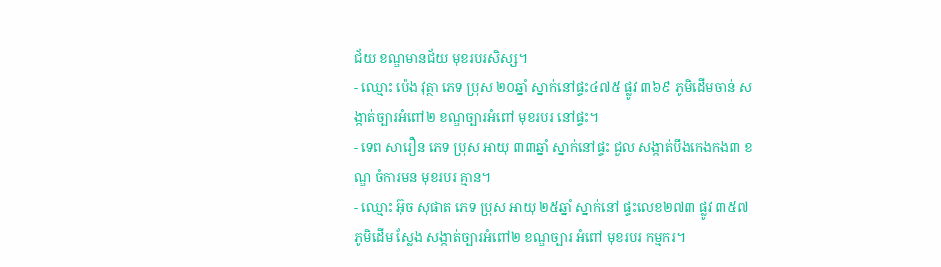ជ័យ ខណ្ឌមានជ័យ មុខរបរសិស្ស។
- ឈ្មោះ ប៉េង វុត្ថា ភេទ ប្រុស ២០ឆ្នាំ ស្នាក់នៅផ្ទះ៤៧៥ ផ្លូវ ៣៦៩ ភូមិដើមចាន់ សង្កាត់ច្បារអំពៅ២ ខណ្ឌច្បារអំពៅ មុខរបរ នៅផ្ទះ។
- ទេព សារឿន ភេទ ប្រុស អាយុ ៣៣ឆ្នាំ ស្នាក់នៅផ្ទះ ជួល សង្កាត់បឹងកេងកង៣ ខណ្ឌ ចំការមន មុខរបរ គ្មាន។
- ឈ្មោះ អ៊ុច សុផាត ភេទ ប្រុស អាយុ ២៥ឆ្នាំ ស្នាក់នៅ ផ្ទះលេខ២៧៣ ផ្លូវ ៣៥៧ ភូមិដើម ស្លែង សង្កាត់ច្បារអំពៅ២ ខណ្ឌច្បារ អំពៅ មុខរបរ កម្មករ។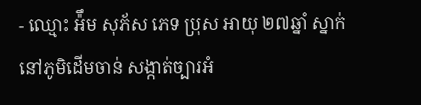- ឈ្មោះ អ៉ឹម សុភ័ស ភេទ ប្រុស អាយុ ២៧ឆ្នាំ ស្នាក់នៅភូមិដើមចាន់ សង្កាត់ច្បារអំ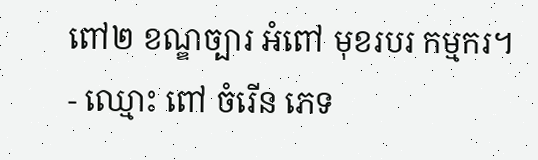ពៅ២ ខណ្ឌច្បារ អំពៅ មុខរបរ កម្មករ។
- ឈ្មោះ ពៅ ចំរើន ភេទ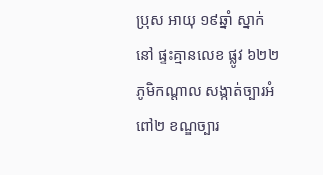ប្រុស អាយុ ១៩ឆ្នាំ ស្នាក់នៅ ផ្ទះគ្មានលេខ ផ្លូវ ៦២២ ភូមិកណ្តាល សង្កាត់ច្បារអំពៅ២ ខណ្ឌច្បារ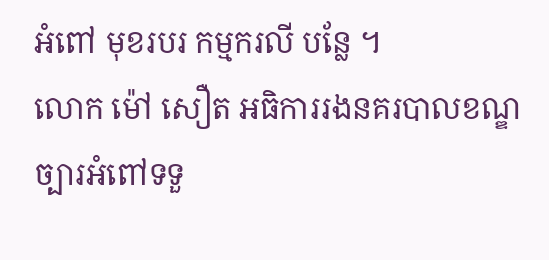អំពៅ មុខរបរ កម្មករលី បន្លែ ។
លោក ម៉ៅ សឿត អធិការរងនគរបាលខណ្ឌច្បារអំពៅទទួ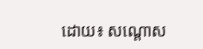ដោយ៖ សណ្តោស